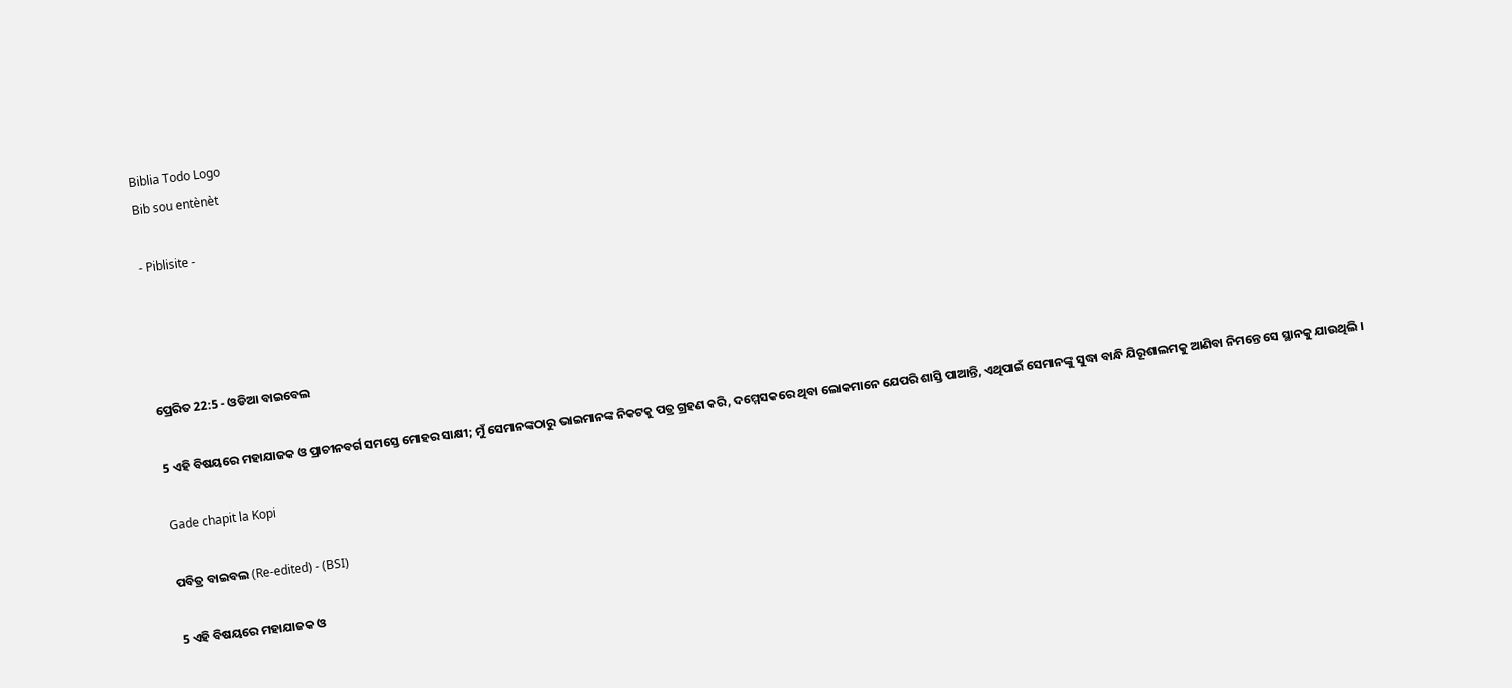Biblia Todo Logo
Bib sou entènèt

- Piblisite -




ପ୍ରେରିତ 22:5 - ଓଡିଆ ବାଇବେଲ

5 ଏହି ବିଷୟରେ ମହାଯାଜକ ଓ ପ୍ରାଚୀନବର୍ଗ ସମସ୍ତେ ମୋହର ସାକ୍ଷୀ; ମୁଁ ସେମାନଙ୍କଠାରୁ ଭାଇମାନଙ୍କ ନିକଟକୁ ପତ୍ର ଗ୍ରହଣ କରି, ଦମ୍ମେସକରେ ଥିବା ଲୋକମାନେ ଯେପରି ଶାସ୍ତି ପାଆନ୍ତି, ଏଥିପାଇଁ ସେମାନଙ୍କୁ ସୁଦ୍ଧା ବାନ୍ଧି ଯିରୂଶାଲମକୁ ଆଣିବା ନିମନ୍ତେ ସେ ସ୍ଥାନକୁ ଯାଉଥିଲି ।

Gade chapit la Kopi

ପବିତ୍ର ବାଇବଲ (Re-edited) - (BSI)

5 ଏହି ବିଷୟରେ ମହାଯାଜକ ଓ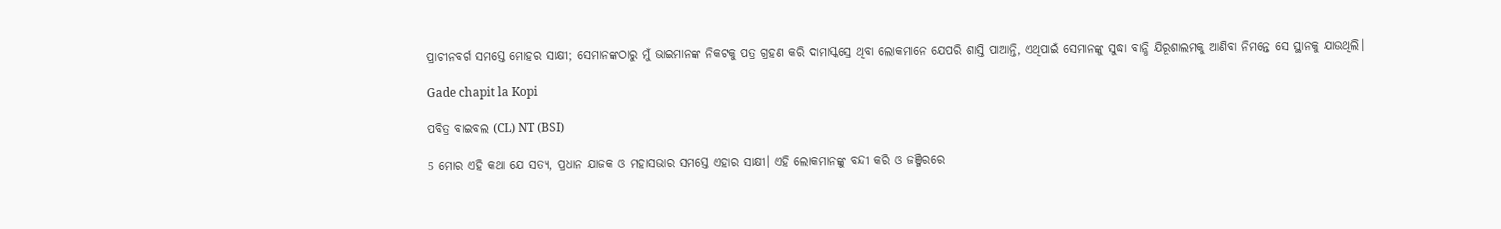ପ୍ରାଚୀନବର୍ଗ ସମସ୍ତେ ମୋହର ସାକ୍ଷୀ; ସେମାନଙ୍କଠାରୁ ମୁଁ ଭାଇମାନଙ୍କ ନିକଟକୁ ପତ୍ର ଗ୍ରହଣ କରି ଦାମାସ୍କସ୍ରେ ଥିବା ଲୋକମାନେ ଯେପରି ଶାସ୍ତି ପାଆନ୍ତି, ଏଥିପାଇଁ ସେମାନଙ୍କୁ ସୁଦ୍ଧା ବାନ୍ଧି ଯିରୂଶାଲମକୁ ଆଣିବା ନିମନ୍ତେ ସେ ସ୍ଥାନକୁ ଯାଉଥିଲି।

Gade chapit la Kopi

ପବିତ୍ର ବାଇବଲ (CL) NT (BSI)

5 ମୋର ଏହି କଥା ଯେ ସତ୍ୟ, ପ୍ରଧାନ ଯାଜକ ଓ ମହାସଭାର ସମସ୍ତେ ଏହାର ସାକ୍ଷୀ। ଏହି ଲୋକମାନଙ୍କୁ ବନ୍ଦୀ କରି ଓ ଜଞ୍ଜିରରେ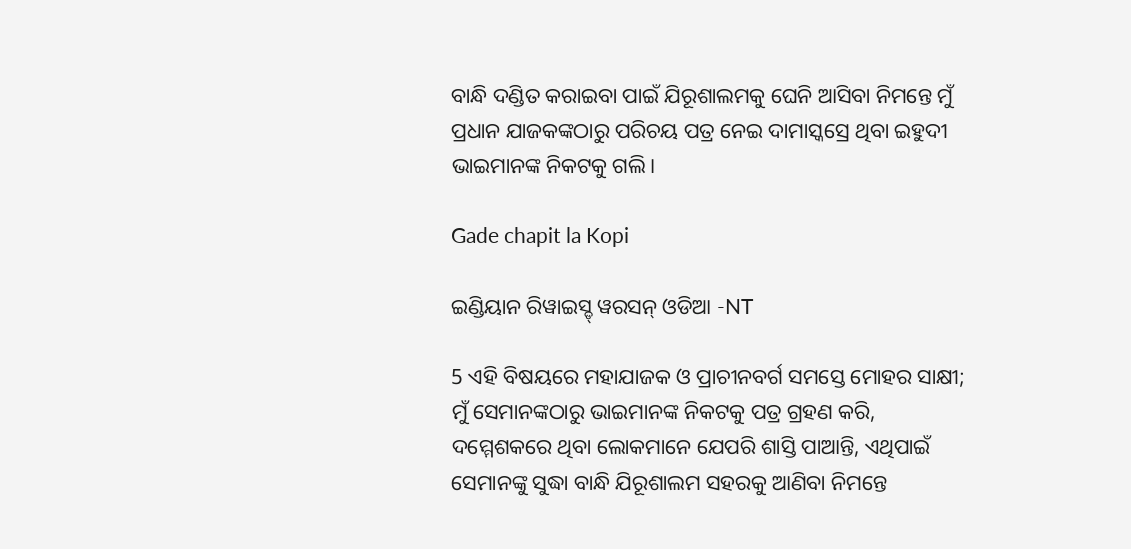ବାନ୍ଧି ଦଣ୍ଡିତ କରାଇବା ପାଇଁ ଯିରୂଶାଲମକୁ ଘେନି ଆସିବା ନିମନ୍ତେ ମୁଁ ପ୍ରଧାନ ଯାଜକଙ୍କଠାରୁ ପରିଚୟ ପତ୍ର ନେଇ ଦାମାସ୍କସ୍ରେ ଥିବା ଇହୁଦୀ ଭାଇମାନଙ୍କ ନିକଟକୁ ଗଲି।

Gade chapit la Kopi

ଇଣ୍ଡିୟାନ ରିୱାଇସ୍ଡ୍ ୱରସନ୍ ଓଡିଆ -NT

5 ଏହି ବିଷୟରେ ମହାଯାଜକ ଓ ପ୍ରାଚୀନବର୍ଗ ସମସ୍ତେ ମୋହର ସାକ୍ଷୀ; ମୁଁ ସେମାନଙ୍କଠାରୁ ଭାଇମାନଙ୍କ ନିକଟକୁ ପତ୍ର ଗ୍ରହଣ କରି, ଦମ୍ମେଶକରେ ଥିବା ଲୋକମାନେ ଯେପରି ଶାସ୍ତି ପାଆନ୍ତି, ଏଥିପାଇଁ ସେମାନଙ୍କୁ ସୁଦ୍ଧା ବାନ୍ଧି ଯିରୂଶାଲମ ସହରକୁ ଆଣିବା ନିମନ୍ତେ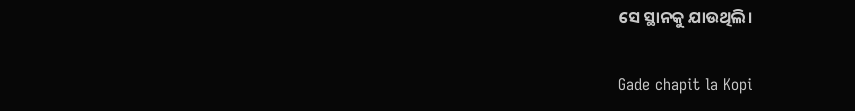ସେ ସ୍ଥାନକୁ ଯାଉଥିଲି।

Gade chapit la Kopi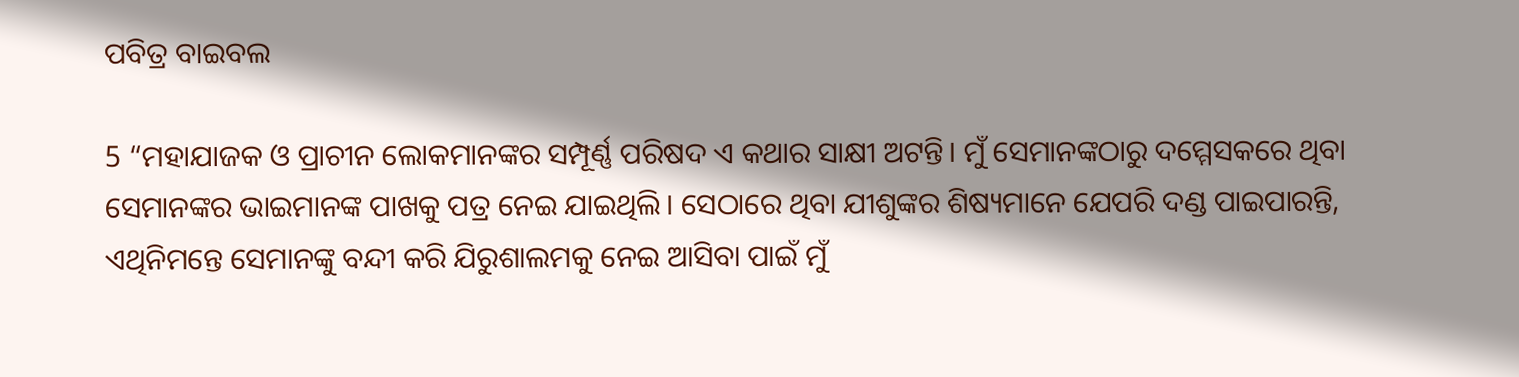ପବିତ୍ର ବାଇବଲ

5 “ମହାଯାଜକ ଓ ପ୍ରାଚୀନ ଲୋକମାନଙ୍କର ସମ୍ପୂର୍ଣ୍ଣ ପରିଷଦ ଏ କଥାର ସାକ୍ଷୀ ଅଟନ୍ତି। ମୁଁ ସେମାନଙ୍କଠାରୁ ଦମ୍ମେସକରେ ଥିବା ସେମାନଙ୍କର ଭାଇମାନଙ୍କ ପାଖକୁ ପତ୍ର ନେଇ ଯାଇଥିଲି। ସେଠାରେ ଥିବା ଯୀଶୁଙ୍କର ଶିଷ୍ୟମାନେ ଯେପରି ଦଣ୍ଡ ପାଇପାରନ୍ତି, ଏଥିନିମନ୍ତେ ସେମାନଙ୍କୁ ବନ୍ଦୀ କରି ଯିରୁଶାଲମକୁ ନେଇ ଆସିବା ପାଇଁ ମୁଁ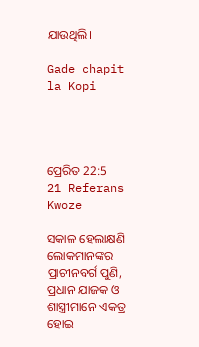ଯାଉଥିଲି।

Gade chapit la Kopi




ପ୍ରେରିତ 22:5
21 Referans Kwoze

ସକାଳ ହେଲାକ୍ଷଣି ଲୋକମାନଙ୍କର ପ୍ରାଚୀନବର୍ଗ ପୁଣି, ପ୍ରଧାନ ଯାଜକ ଓ ଶାସ୍ତ୍ରୀମାନେ ଏକତ୍ର ହୋଇ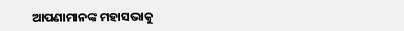ଆପଣାମାନଙ୍କ ମହାସଭାକୁ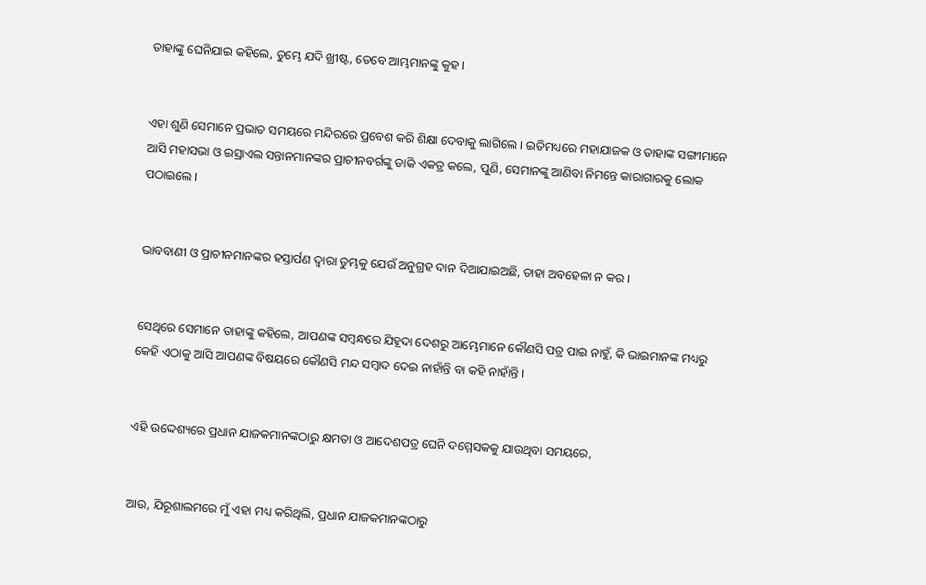ତାହାଙ୍କୁ ଘେନିଯାଇ କହିଲେ, ତୁମ୍ଭେ ଯଦି ଖ୍ରୀଷ୍ଟ, ତେବେ ଆମ୍ଭମାନଙ୍କୁ କୁହ ।


ଏହା ଶୁଣି ସେମାନେ ପ୍ରଭାତ ସମୟରେ ମନ୍ଦିରରେ ପ୍ରବେଶ କରି ଶିକ୍ଷା ଦେବାକୁ ଲାଗିଲେ । ଇତିମଧ୍ୟରେ ମହାଯାଜକ ଓ ତାହାଙ୍କ ସଙ୍ଗୀମାନେ ଆସି ମହାସଭା ଓ ଇସ୍ରାଏଲ ସନ୍ତାନମାନଙ୍କର ପ୍ରାଚୀନବର୍ଗଙ୍କୁ ଡାକି ଏକତ୍ର କଲେ, ପୁଣି, ସେମାନଙ୍କୁ ଆଣିବା ନିମନ୍ତେ କାରାଗାରକୁ ଲୋକ ପଠାଇଲେ ।


ଭାବବାଣୀ ଓ ପ୍ରାଚୀନମାନଙ୍କର ହସ୍ତାର୍ପଣ ଦ୍ୱାରା ତୁମ୍ଭକୁ ଯେଉଁ ଅନୁଗ୍ରହ ଦାନ ଦିଆଯାଇଅଛି, ତାହା ଅବହେଳା ନ କର ।


ସେଥିରେ ସେମାନେ ତାହାଙ୍କୁ କହିଲେ, ଆପଣଙ୍କ ସମ୍ବନ୍ଧରେ ଯିହୂଦା ଦେଶରୁ ଆମ୍ଭେମାନେ କୌଣସି ପତ୍ର ପାଇ ନାହୁଁ, କି ଭାଇମାନଙ୍କ ମଧ୍ୟରୁ କେହି ଏଠାକୁ ଆସି ଆପଣଙ୍କ ବିଷୟରେ କୌଣସି ମନ୍ଦ ସମ୍ବାଦ ଦେଇ ନାହାଁନ୍ତି ବା କହି ନାହାଁନ୍ତି ।


ଏହି ଉଦ୍ଦେଶ୍ୟରେ ପ୍ରଧାନ ଯାଜକମାନଙ୍କଠାରୁ କ୍ଷମତା ଓ ଆଦେଶପତ୍ର ଘେନି ଦମ୍ମେସକକୁ ଯାଉଥିବା ସମୟରେ,


ଆଉ, ଯିରୂଶାଲମରେ ମୁଁ ଏହା ମଧ୍ୟ କରିଥିଲି, ପ୍ରଧାନ ଯାଜକମାନଙ୍କଠାରୁ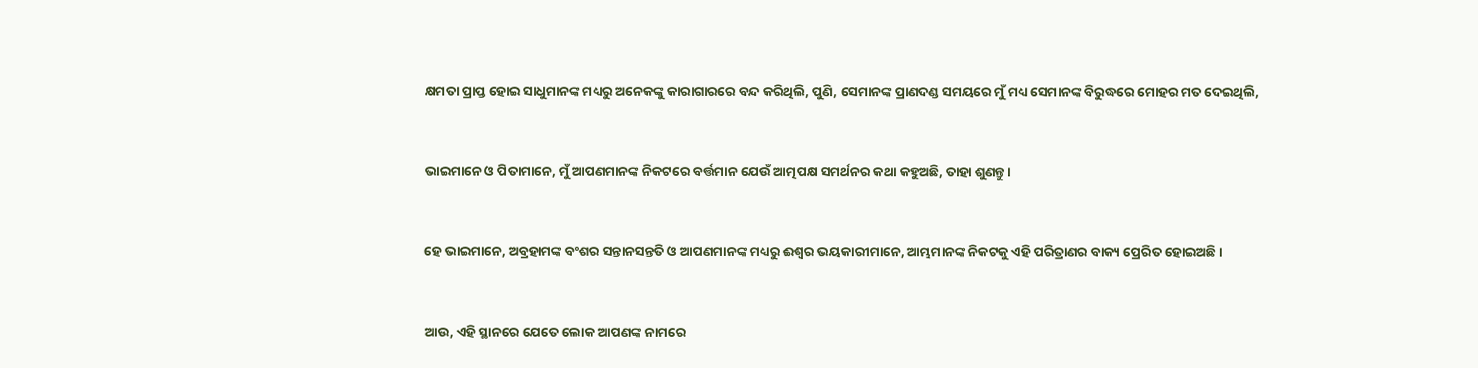କ୍ଷମତା ପ୍ରାପ୍ତ ହୋଇ ସାଧୁମାନଙ୍କ ମଧ୍ୟରୁ ଅନେକଙ୍କୁ କାରାଗାରରେ ବନ୍ଦ କରିଥିଲି, ପୁଣି, ସେମାନଙ୍କ ପ୍ରାଣଦଣ୍ଡ ସମୟରେ ମୁଁ ମଧ୍ୟ ସେମାନଙ୍କ ବିରୁଦ୍ଧରେ ମୋହର ମତ ଦେଇଥିଲି,


ଭାଇମାନେ ଓ ପିତାମାନେ, ମୁଁ ଆପଣମାନଙ୍କ ନିକଟରେ ବର୍ତ୍ତମାନ ଯେଉଁ ଆତ୍ମପକ୍ଷ ସମର୍ଥନର କଥା କହୁଅଛି, ତାହା ଶୁଣନ୍ତୁ ।


ହେ ଭାଇମାନେ, ଅବ୍ରହାମଙ୍କ ବଂଶର ସନ୍ତାନସନ୍ତତି ଓ ଆପଣମାନଙ୍କ ମଧ୍ୟରୁ ଈଶ୍ୱର ଭୟକାରୀମାନେ, ଆମ୍ଭମାନଙ୍କ ନିକଟକୁ ଏହି ପରିତ୍ରାଣର ବାକ୍ୟ ପ୍ରେରିତ ହୋଇଅଛି ।


ଆଉ, ଏହି ସ୍ଥାନରେ ଯେତେ ଲୋକ ଆପଣଙ୍କ ନାମରେ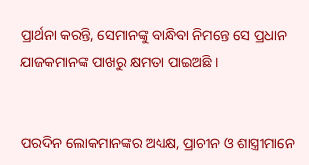ପ୍ରାର୍ଥନା କରନ୍ତି, ସେମାନଙ୍କୁ ବାନ୍ଧିବା ନିମନ୍ତେ ସେ ପ୍ରଧାନ ଯାଜକମାନଙ୍କ ପାଖରୁ କ୍ଷମତା ପାଇଅଛି ।


ପରଦିନ ଲୋକମାନଙ୍କର ଅଧ୍ୟକ୍ଷ, ପ୍ରାଚୀନ ଓ ଶାସ୍ତ୍ରୀମାନେ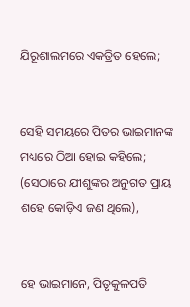ଯିରୂଶାଲମରେ ଏକତ୍ରିତ ହେଲେ;


ସେହି ସମୟରେ ପିତର ଭାଇମାନଙ୍କ ମଧ୍ୟରେ ଠିଆ ହୋଇ କହିଲେ; (ସେଠାରେ ଯୀଶୁଙ୍କର ଅନୁଗତ ପ୍ରାୟ ଶହେ କୋଡ଼ିଏ ଜଣ ଥିଲେ),


ହେ ଭାଇମାନେ, ପିତୃକୁଳପତି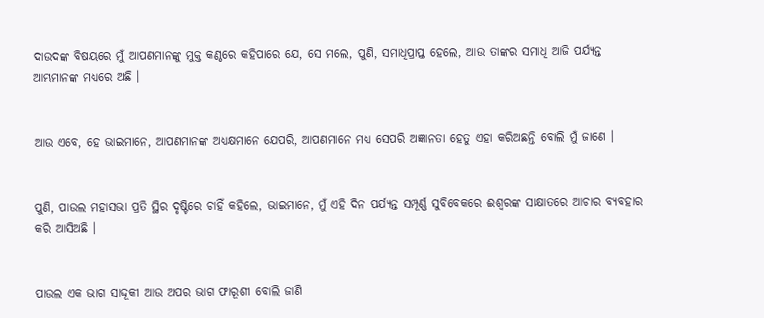ଦାଉଦଙ୍କ ବିଷୟରେ ମୁଁ ଆପଣମାନଙ୍କୁ ମୁକ୍ତ କଣ୍ଠରେ କହିପାରେ ଯେ, ସେ ମଲେ, ପୁଣି, ସମାଧିପ୍ରାପ୍ତ ହେଲେ, ଆଉ ତାଙ୍କର ସମାଧି ଆଜି ପର୍ଯ୍ୟନ୍ତ ଆମ୍ଭମାନଙ୍କ ମଧ୍ୟରେ ଅଛି ।


ଆଉ ଏବେ, ହେ ଭାଇମାନେ, ଆପଣମାନଙ୍କ ଅଧ୍ୟକ୍ଷମାନେ ଯେପରି, ଆପଣମାନେ ମଧ୍ୟ ସେପରି ଅଜ୍ଞାନତା ହେତୁ ଏହା କରିଅଛନ୍ତି ବୋଲି ମୁଁ ଜାଣେ ।


ପୁଣି, ପାଉଲ ମହାସଭା ପ୍ରତି ସ୍ଥିର ଦୃଷ୍ଟିରେ ଚାହିଁ କହିଲେ, ଭାଇମାନେ, ମୁଁ ଏହି ଦିନ ପର୍ଯ୍ୟନ୍ତ ସମ୍ପୂର୍ଣ୍ଣ ସୁବିବେକରେ ଈଶ୍ୱରଙ୍କ ସାକ୍ଷାତରେ ଆଚାର ବ୍ୟବହାର କରି ଆସିଅଛି ।


ପାଉଲ ଏକ ଭାଗ ସାଦ୍ଦୂକୀ ଆଉ ଅପର ଭାଗ ଫାରୂଶୀ ବୋଲି ଜାଣି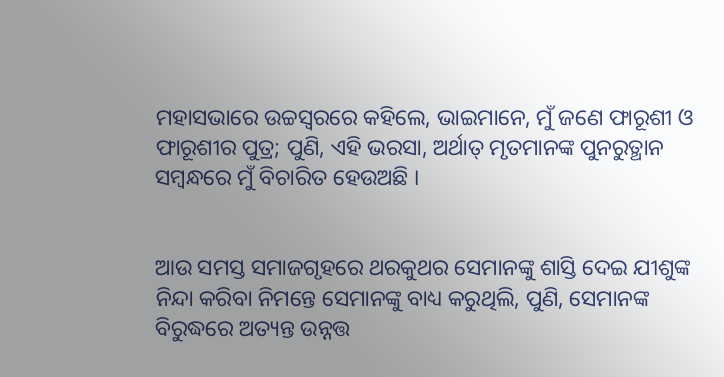ମହାସଭାରେ ଉଚ୍ଚସ୍ୱରରେ କହିଲେ, ଭାଇମାନେ, ମୁଁ ଜଣେ ଫାରୂଶୀ ଓ ଫାରୂଶୀର ପୁତ୍ର; ପୁଣି, ଏହି ଭରସା, ଅର୍ଥାତ୍ ମୃତମାନଙ୍କ ପୁନରୁତ୍ଥାନ ସମ୍ବନ୍ଧରେ ମୁଁ ବିଚାରିତ ହେଉଅଛି ।


ଆଉ ସମସ୍ତ ସମାଜଗୃହରେ ଥରକୁଥର ସେମାନଙ୍କୁ ଶାସ୍ତି ଦେଇ ଯୀଶୁଙ୍କ ନିନ୍ଦା କରିବା ନିମନ୍ତେ ସେମାନଙ୍କୁ ବାଧ୍ୟ କରୁଥିଲି, ପୁଣି, ସେମାନଙ୍କ ବିରୁଦ୍ଧରେ ଅତ୍ୟନ୍ତ ଉନ୍ନତ୍ତ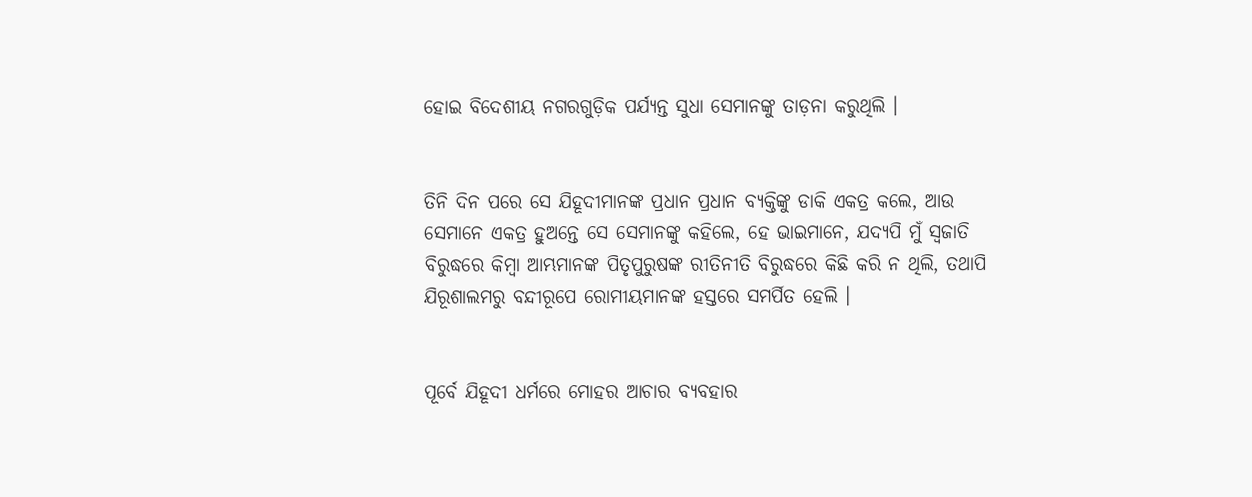ହୋଇ ବିଦେଶୀୟ ନଗରଗୁଡ଼ିକ ପର୍ଯ୍ୟନ୍ତ ସୁଧା ସେମାନଙ୍କୁ ତାଡ଼ନା କରୁଥିଲି ।


ତିନି ଦିନ ପରେ ସେ ଯିହୂଦୀମାନଙ୍କ ପ୍ରଧାନ ପ୍ରଧାନ ବ୍ୟକ୍ତିଙ୍କୁ ଡାକି ଏକତ୍ର କଲେ, ଆଉ ସେମାନେ ଏକତ୍ର ହୁଅନ୍ତେ ସେ ସେମାନଙ୍କୁ କହିଲେ, ହେ ଭାଇମାନେ, ଯଦ୍ୟପି ମୁଁ ସ୍ୱଜାତି ବିରୁଦ୍ଧରେ କିମ୍ବା ଆମ୍ଭମାନଙ୍କ ପିତୃପୁରୁଷଙ୍କ ରୀତିନୀତି ବିରୁଦ୍ଧରେ କିଛି କରି ନ ଥିଲି, ତଥାପି ଯିରୂଶାଲମରୁ ବନ୍ଦୀରୂପେ ରୋମୀୟମାନଙ୍କ ହସ୍ତରେ ସମର୍ପିତ ହେଲି ।


ପୂର୍ବେ ଯିହୂଦୀ ଧର୍ମରେ ମୋହର ଆଚାର ବ୍ୟବହାର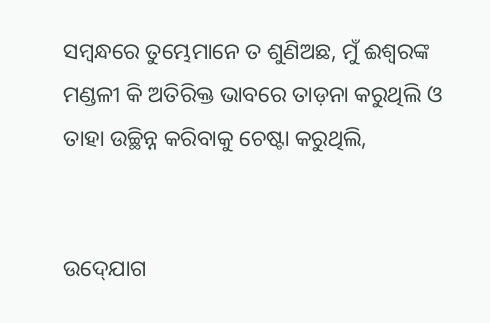ସମ୍ବନ୍ଧରେ ତୁମ୍ଭେମାନେ ତ ଶୁଣିଅଛ, ମୁଁ ଈଶ୍ୱରଙ୍କ ମଣ୍ଡଳୀ କି ଅତିରିକ୍ତ ଭାବରେ ତାଡ଼ନା କରୁଥିଲି ଓ ତାହା ଉଚ୍ଛିନ୍ନ କରିବାକୁ ଚେଷ୍ଟା କରୁଥିଲି,


ଉଦ୍‍ଯୋଗ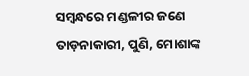ସମ୍ବନ୍ଧରେ ମଣ୍ଡଳୀର ଜଣେ ତାଡ଼ନାକାରୀ, ପୁଣି, ମୋଶାଙ୍କ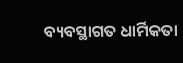ବ୍ୟବସ୍ଥାଗତ ଧାର୍ମିକତା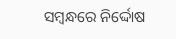ସମ୍ବନ୍ଧରେ ନିର୍ଦ୍ଦୋଷ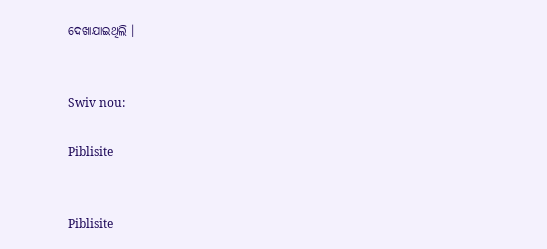ଦେଖାଯାଇଥିଲି ।


Swiv nou:

Piblisite


Piblisite